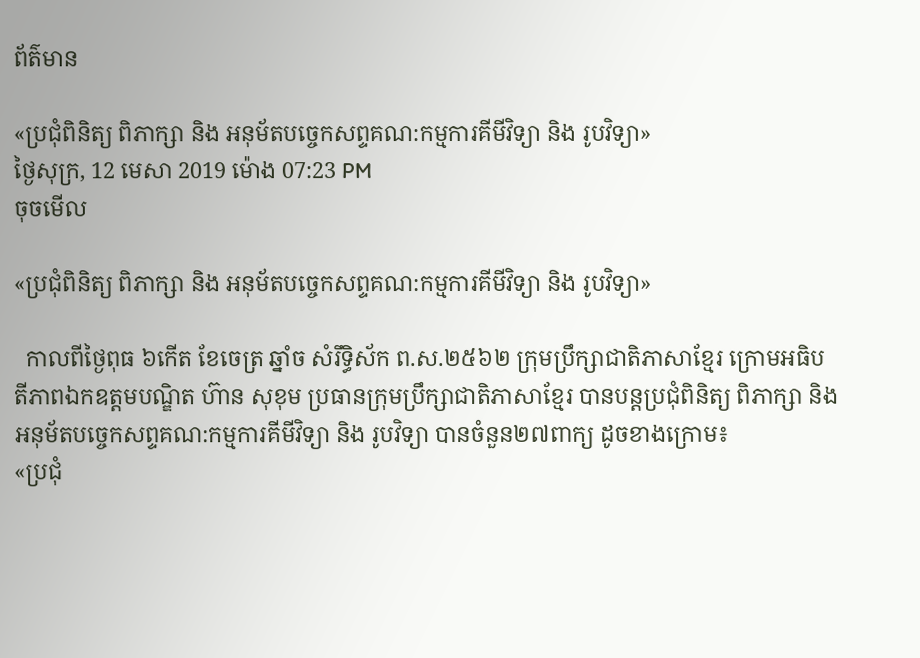ព័ត៌មាន

«ប្រជុំពិនិត្យ ពិភាក្សា និង អនុម័តបច្ចេកសព្ទគណ:កម្មការគីមីវិទ្យា និង រូបវិទ្យា»
ថ្ងៃសុក្រ, 12 មេសា 2019 ម៉ោង 07:23 PM
ចុចមើល

«ប្រជុំពិនិត្យ ពិភាក្សា និង អនុម័តបច្ចេកសព្ទគណ:កម្មការគីមីវិទ្យា និង រូបវិទ្យា»

  កាលពីថ្ងៃពុធ ៦កេីត ខែចេត្រ ឆ្នាំច សំរឹទ្ធិស័ក ព.ស.២៥៦២ ក្រុមប្រឹក្សាជាតិភាសាខ្មែរ ក្រោមអធិបតីភាពឯកឧត្តមបណ្ឌិត ហ៊ាន សុខុម ប្រធានក្រុមប្រឹក្សាជាតិភាសាខ្មែរ បានបន្តប្រជុំពិនិត្យ ពិភាក្សា និង អនុម័តបច្ចេកសព្ទគណ:កម្មការគីមីវិទ្យា និង រូបវិទ្យា បានចំនួន២៧ពាក្យ ដូចខាងក្រោម៖
«ប្រជុំ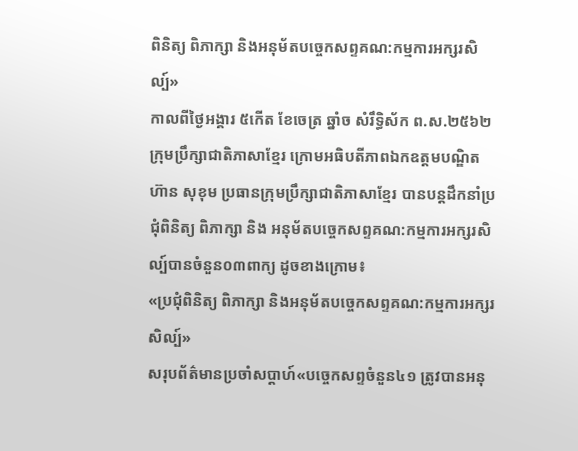ពិនិត្យ ពិភាក្សា និងអនុម័តបច្ចេកសព្ទគណ:កម្មការអក្សរសិល្ប៍»
កាលពីថ្ងៃអង្គារ ៥កេីត ខែចេត្រ ឆ្នាំច សំរឹទ្ធិស័ក ព.ស.២៥៦២ ក្រុមប្រឹក្សាជាតិភាសាខ្មែរ ក្រោមអធិបតីភាពឯកឧត្តមបណ្ឌិត ហ៊ាន សុខុម ប្រធានក្រុមប្រឹក្សាជាតិភាសាខ្មែរ បានបន្តដឹកនាំប្រជុំពិនិត្យ ពិភាក្សា និង អនុម័តបច្ចេកសព្ទគណ:កម្មការអក្សរសិល្ប៍បានចំនួន០៣ពាក្យ ដូចខាងក្រោម៖
«ប្រជុំពិនិត្យ ពិភាក្សា និងអនុម័តបច្ចេកសព្ទគណ:កម្មការអក្សរសិល្ប៍»
សរុបព័ត៌មានប្រចាំសប្តាហ៍«បច្ចេកសព្ទចំនួន៤១ ត្រូវបានអនុ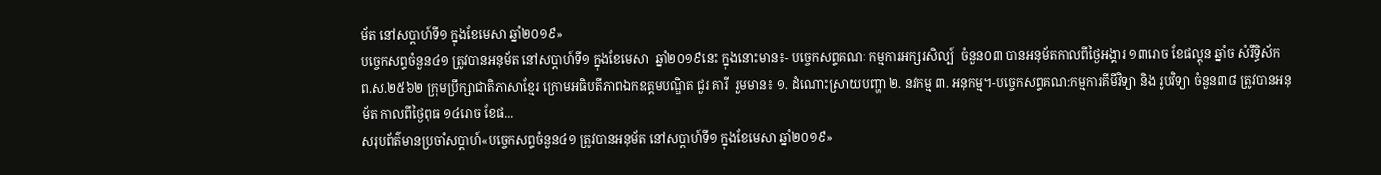ម័ត នៅសប្តាហ៍ទី១ ក្នុងខែមេសា ឆ្នាំ២០១៩»
បច្ចេកសព្ទចំនួន៤១ ត្រូវបានអនុម័ត នៅសប្តាហ៍ទី១ ក្នុងខែមេសា  ឆ្នាំ២០១៩នេះ ក្នុងនោះមាន៖- បច្ចេកសព្ទគណៈ កម្មការអក្សរសិល្ប៍  ចំនួន០៣ បានអនុម័តកាលពីថ្ងៃអង្គារ ១៣រោច ខែផល្គុន ឆ្នាំច សំរឹទ្ធិស័ក ព.ស.២៥៦២ ក្រុមប្រឹក្សាជាតិភាសាខ្មែរ ក្រោមអធិបតីភាពឯកឧត្តមបណ្ឌិត ជួរ គារី  រួមមាន៖ ១. ដំណោះស្រាយបញ្ហា ២. នវកម្ម ៣. អនុកម្ម។-បច្ចេកសព្ទគណ:កម្មការគីមីវិទ្យា និង រូបវិទ្យា ចំនួន៣៨ ត្រូវបានអនុម័ត កាលពីថ្ងៃពុធ ១៤រោច ខែផ...
សរុបព័ត៌មានប្រចាំសប្តាហ៍«បច្ចេកសព្ទចំនួន៤១ ត្រូវបានអនុម័ត នៅសប្តាហ៍ទី១ ក្នុងខែមេសា ឆ្នាំ២០១៩»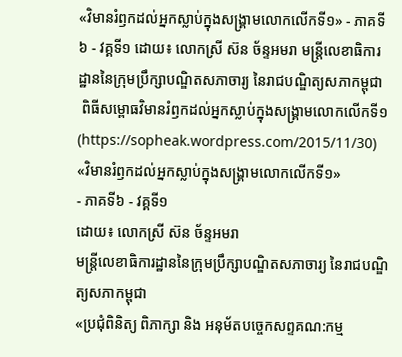«វិមានរំឭកដល់អ្នកស្លាប់ក្នុងសង្គ្រាមលោកលើកទី១» - ភាគទី៦ - វគ្គទី១ ដោយ៖ លោកស្រី ស៊ន ច័ន្ទអមរា មន្ត្រីលេខាធិការដ្ឋាននៃក្រុមប្រឹក្សាបណ្ឌិតសភាចារ្យ នៃរាជបណ្ឌិត្យសភាកម្ពុជា
 ពិធីសម្ពោធវិមានរំឭកដល់អ្នកស្លាប់ក្នុងសង្គ្រាមលោកលើកទី១ (https://sopheak.wordpress.com/2015/11/30)
«វិមានរំឭកដល់អ្នកស្លាប់ក្នុងសង្គ្រាមលោកលើកទី១»
- ភាគទី៦ - វគ្គទី១
ដោយ៖ លោកស្រី ស៊ន ច័ន្ទអមរា
មន្ត្រីលេខាធិការដ្ឋាននៃក្រុមប្រឹក្សាបណ្ឌិតសភាចារ្យ នៃរាជបណ្ឌិត្យសភាកម្ពុជា
«ប្រជុំពិនិត្យ ពិភាក្សា និង អនុម័តបច្ចេកសព្ទគណ:កម្ម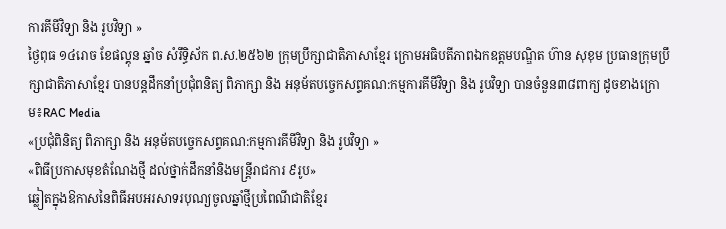ការគីមីវិទ្យា និង រូបវិទ្យា »
ថ្ងៃពុធ ១៤រោច ខែផល្គុន ឆ្នាំច សំរឹទ្ធិស័ក ព.ស.២៥៦២ ក្រុមប្រឹក្សាជាតិភាសាខ្មែរ ក្រោមអធិបតីភាពឯកឧត្តមបណ្ឌិត ហ៊ាន សុខុម ប្រធានក្រុមប្រឹក្សាជាតិភាសាខ្មែរ បានបន្តដឹកនាំប្រជុំពនិត្យ ពិភាក្សា និង អនុម័តបច្ចេកសព្ទគណ:កម្មការគីមីវិទ្យា និង រូបវិទ្យា បានចំនួន៣៨ពាក្យ ដូចខាងក្រោម៖RAC Media
«ប្រជុំពិនិត្យ ពិភាក្សា និង អនុម័តបច្ចេកសព្ទគណ:កម្មការគីមីវិទ្យា និង រូបវិទ្យា »
«ពិធីប្រកាសមុខតំណែងថ្មី ដល់ថ្នាក់ដឹកនាំនិងមន្ត្រីរាជការ ៩រូប»
ឆ្លៀតក្នុងឱកាសនៃពិធីអបអរសាទរបុណ្យចូលឆ្នាំថ្មីប្រពៃណីជាតិខ្មែរ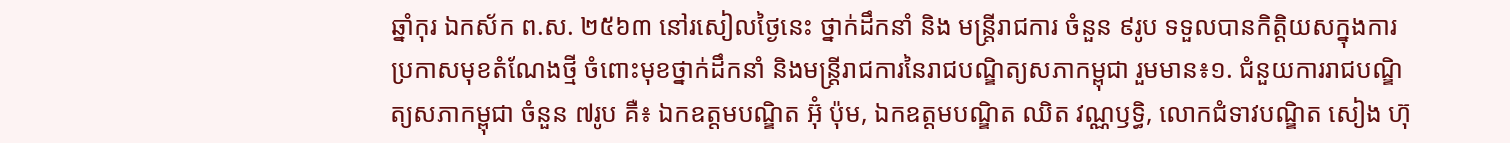ឆ្នាំកុរ ឯកស័ក ព.ស. ២៥៦៣ នៅរសៀលថ្ងៃនេះ ថ្នាក់ដឹកនាំ និង មន្ត្រីរាជការ ចំនួន ៩រូប ទទួលបានកិត្តិយសក្នុងការប្រកាសមុខតំណែងថ្មី ចំពោះមុខថ្នាក់ដឹកនាំ និងមន្ត្រីរាជការនៃរាជបណ្ឌិត្យសភាកម្ពុជា រួមមាន៖១. ជំនួយការរាជបណ្ឌិត្យសភាកម្ពុជា ចំនួន ៧រូប គឺ៖ ឯកឧត្តមបណ្ឌិត អ៊ុំ ប៉ុម, ឯកឧត្តមបណ្ឌិត ឈិត វណ្ណឫទ្ធិ, លោកជំទាវបណ្ឌិត សៀង ហ៊ុ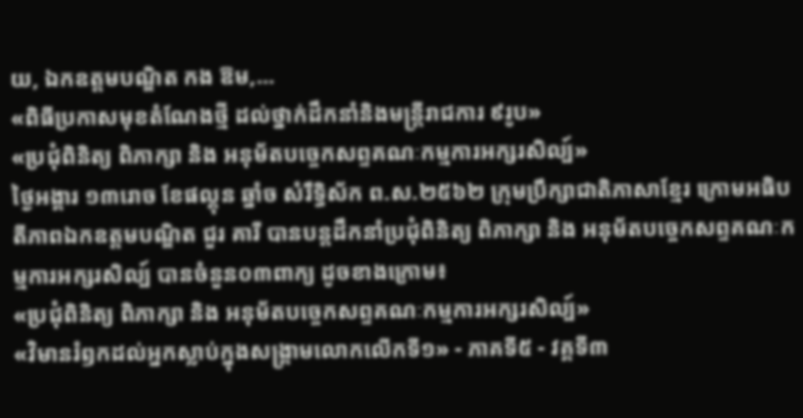យ, ឯកឧត្តមបណ្ឌិត កង ឱម,...
«ពិធីប្រកាសមុខតំណែងថ្មី ដល់ថ្នាក់ដឹកនាំនិងមន្ត្រីរាជការ ៩រូប»
«ប្រជុំពិនិត្យ ពិភាក្សា និង អនុម័តបច្ចេកសព្ទគណៈកម្មការអក្សរសិល្ប៍»
ថ្ងៃអង្គារ ១៣រោច ខែផល្គុន ឆ្នាំច សំរឹទ្ធិស័ក ព.ស.២៥៦២ ក្រុមប្រឹក្សាជាតិភាសាខ្មែរ ក្រោមអធិបតីភាពឯកឧត្តមបណ្ឌិត ជួរ គារី បានបន្តដឹកនាំប្រជុំពិនិត្យ ពិភាក្សា និង អនុម័តបច្ចេកសព្ទគណៈកម្មការអក្សរសិល្ប៍ បានចំនួន០៣ពាក្យ ដូចខាងក្រោម៖
«ប្រជុំពិនិត្យ ពិភាក្សា និង អនុម័តបច្ចេកសព្ទគណៈកម្មការអក្សរសិល្ប៍»
«វិមានរំឭកដល់អ្នកស្លាប់ក្នុងសង្គ្រាមលោកលើកទី១» - ភាគទី៥ - វគ្គទី៣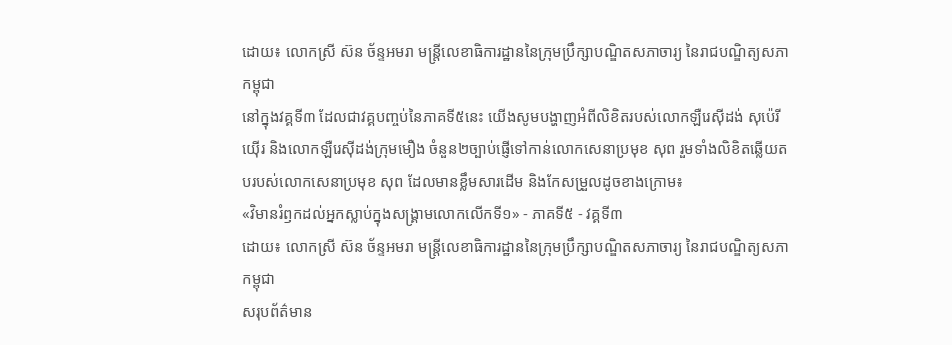ដោយ៖ លោកស្រី ស៊ន ច័ន្ទអមរា មន្ត្រីលេខាធិការដ្ឋាននៃក្រុមប្រឹក្សាបណ្ឌិតសភាចារ្យ នៃរាជបណ្ឌិត្យសភាកម្ពុជា
នៅក្នុងវគ្គទី៣ ដែលជាវគ្គបញ្ចប់នៃភាគទី៥នេះ យើងសូមបង្ហាញអំពីលិខិតរបស់លោកឡឺរេស៊ីដង់ សុប៉េរីយ៉ើរ និងលោកឡឺរេស៊ីដង់ក្រុមមឿង ចំនួន២ច្បាប់ផ្ញើទៅកាន់លោកសេនាប្រមុខ សុព រួមទាំងលិខិតឆ្លើយតបរបស់លោកសេនាប្រមុខ សុព ដែលមានខ្លឹមសារដើម និងកែសម្រួលដូចខាងក្រោម៖
«វិមានរំឭកដល់អ្នកស្លាប់ក្នុងសង្គ្រាមលោកលើកទី១» - ភាគទី៥ - វគ្គទី៣
ដោយ៖ លោកស្រី ស៊ន ច័ន្ទអមរា មន្ត្រីលេខាធិការដ្ឋាននៃក្រុមប្រឹក្សាបណ្ឌិតសភាចារ្យ នៃរាជបណ្ឌិត្យសភាកម្ពុជា
សរុបព័ត៌មាន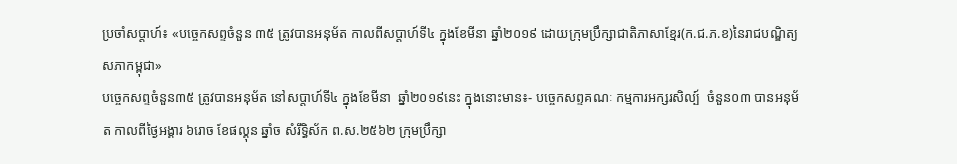ប្រចាំសប្តាហ៍៖ «បច្ចេកសព្ទចំនួន ៣៥ ត្រូវបានអនុម័ត កាលពីសប្តាហ៍ទី៤ ក្នុងខែមីនា ឆ្នាំ២០១៩ ដោយក្រុមប្រឹក្សាជាតិភាសាខ្មែរ(ក.ជ.ភ.ខ)នៃរាជបណ្ឌិត្យសភាកម្ពុជា»
បច្ចេកសព្ទចំនួន៣៥ ត្រូវបានអនុម័ត នៅសប្តាហ៍ទី៤ ក្នុងខែមីនា  ឆ្នាំ២០១៩នេះ ក្នុងនោះមាន៖- បច្ចេកសព្ទគណៈ កម្មការអក្សរសិល្ប៍  ចំនួន០៣ បានអនុម័ត កាលពីថ្ងៃអង្គារ ៦រោច ខែផល្គុន ឆ្នាំច សំរឹទ្ធិស័ក ព.ស.២៥៦២ ក្រុមប្រឹក្សា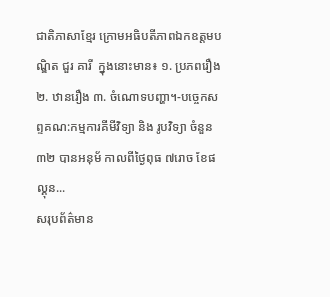ជាតិភាសាខ្មែរ ក្រោមអធិបតីភាពឯកឧត្តមបណ្ឌិត ជួរ គារី  ក្នុងនោះមាន៖ ១. ប្រភពរឿង ២. ឋានរឿង ៣. ចំណោទបញ្ហា។-បច្ចេកសព្ទគណ:កម្មការគីមីវិទ្យា និង រូបវិទ្យា ចំនួន ៣២ បានអនុម័ កាលពីថ្ងៃពុធ ៧រោច ខែផល្គុន...
សរុបព័ត៌មាន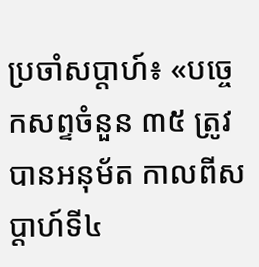ប្រចាំសប្តាហ៍៖ «បច្ចេកសព្ទចំនួន ៣៥ ត្រូវបានអនុម័ត កាលពីសប្តាហ៍ទី៤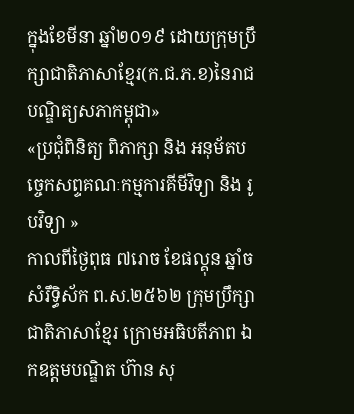ក្នុងខែមីនា ឆ្នាំ២០១៩ ដោយក្រុមប្រឹក្សាជាតិភាសាខ្មែរ(ក.ជ.ភ.ខ)នៃរាជបណ្ឌិត្យសភាកម្ពុជា»
«ប្រជុំពិនិត្យ ពិភាក្សា និង អនុម័តបច្ចេកសព្ទគណៈកម្មការគីមីវិទ្យា និង រូបវិទ្យា »
កាលពីថ្ងៃពុធ ៧រោច ខែផល្គុន ឆ្នាំច សំរឹទ្ធិស័ក ព.ស.២៥៦២ ក្រុមប្រឹក្សាជាតិភាសាខ្មែរ ក្រោមអធិបតីភាព ឯកឧត្តមបណ្ឌិត ហ៊ាន សុ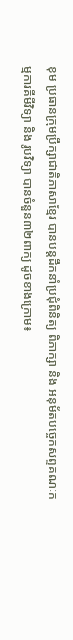ខុម ប្រធានក្រុមប្រឹក្សាជាតិភាសាខ្មែរ បានបន្តដឹកនាំប្រជុំពិនិត្យ ពិភាក្សា និង អនុម័តបច្ចេកសព្ទគណៈកម្មការគីមីវិទ្យា និង រូបវិទ្យា បានចំនួន៣២ពាក្យ ដូចខាងក្រោម៖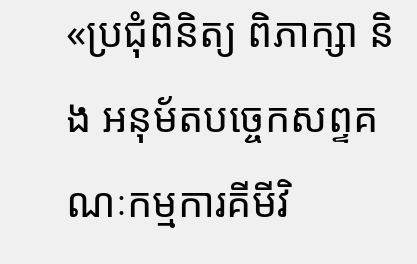«ប្រជុំពិនិត្យ ពិភាក្សា និង អនុម័តបច្ចេកសព្ទគណៈកម្មការគីមីវិ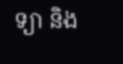ទ្យា និង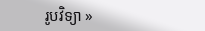រូបវិទ្យា »